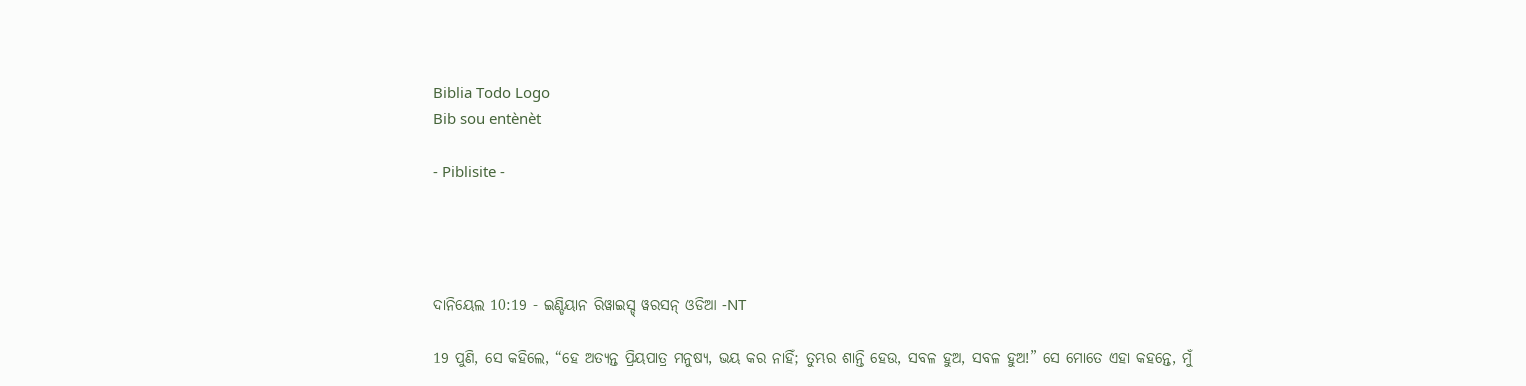Biblia Todo Logo
Bib sou entènèt

- Piblisite -




ଦାନିୟେଲ 10:19 - ଇଣ୍ଡିୟାନ ରିୱାଇସ୍ଡ୍ ୱରସନ୍ ଓଡିଆ -NT

19 ପୁଣି, ସେ କହିଲେ, “ହେ ଅତ୍ୟନ୍ତ ପ୍ରିୟପାତ୍ର ମନୁଷ୍ୟ, ଭୟ କର ନାହିଁ; ତୁମ୍ଭର ଶାନ୍ତି ହେଉ, ସବଳ ହୁଅ, ସବଳ ହୁଅ!” ସେ ମୋତେ ଏହା କହନ୍ତେ, ମୁଁ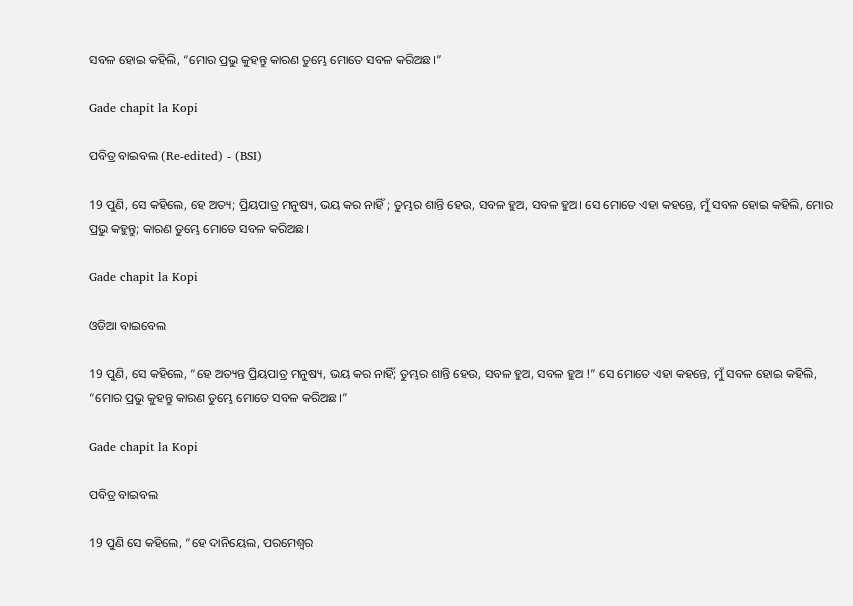ସବଳ ହୋଇ କହିଲି, “ମୋର ପ୍ରଭୁ କୁହନ୍ତୁ କାରଣ ତୁମ୍ଭେ ମୋତେ ସବଳ କରିଅଛ।”

Gade chapit la Kopi

ପବିତ୍ର ବାଇବଲ (Re-edited) - (BSI)

19 ପୁଣି, ସେ କହିଲେ, ହେ ଅତ୍ୟ; ପ୍ରିୟପାତ୍ର ମନୁଷ୍ୟ, ଭୟ କର ନାହିଁ ; ତୁମ୍ଭର ଶାନ୍ତି ହେଉ, ସବଳ ହୁଅ, ସବଳ ହୁଅ। ସେ ମୋତେ ଏହା କହନ୍ତେ, ମୁଁ ସବଳ ହୋଇ କହିଲି, ମୋର ପ୍ରଭୁ କହୁନ୍ତୁ; କାରଣ ତୁମ୍ଭେ ମୋତେ ସବଳ କରିଅଛ।

Gade chapit la Kopi

ଓଡିଆ ବାଇବେଲ

19 ପୁଣି, ସେ କହିଲେ, “ହେ ଅତ୍ୟନ୍ତ ପ୍ରିୟପାତ୍ର ମନୁଷ୍ୟ, ଭୟ କର ନାହିଁ; ତୁମ୍ଭର ଶାନ୍ତି ହେଉ, ସବଳ ହୁଅ, ସବଳ ହୁଅ !” ସେ ମୋତେ ଏହା କହନ୍ତେ, ମୁଁ ସବଳ ହୋଇ କହିଲି, “ମୋର ପ୍ରଭୁ କୁହନ୍ତୁ କାରଣ ତୁମ୍ଭେ ମୋତେ ସବଳ କରିଅଛ।”

Gade chapit la Kopi

ପବିତ୍ର ବାଇବଲ

19 ପୁଣି ସେ କହିଲେ, “ହେ ଦାନିୟେଲ, ପରମେଶ୍ୱର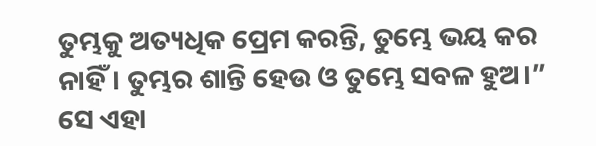ତୁମ୍ଭକୁ ଅତ୍ୟଧିକ ପ୍ରେମ କରନ୍ତି, ତୁମ୍ଭେ ଭୟ କର ନାହିଁ। ତୁମ୍ଭର ଶାନ୍ତି ହେଉ ଓ ତୁମ୍ଭେ ସବଳ ହୁଅ।” ସେ ଏହା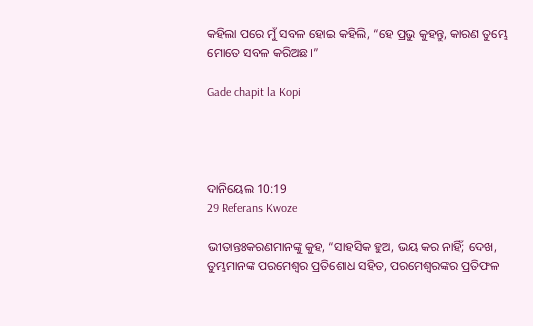କହିଲା ପରେ ମୁଁ ସବଳ ହୋଇ କହିଲି, “ହେ ପ୍ରଭୁ କୁହନ୍ତୁ, କାରଣ ତୁମ୍ଭେ ମୋତେ ସବଳ କରିଅଛ।”

Gade chapit la Kopi




ଦାନିୟେଲ 10:19
29 Referans Kwoze

ଭୀତାନ୍ତଃକରଣମାନଙ୍କୁ କୁହ, “ସାହସିକ ହୁଅ, ଭୟ କର ନାହିଁ; ଦେଖ, ତୁମ୍ଭମାନଙ୍କ ପରମେଶ୍ୱର ପ୍ରତିଶୋଧ ସହିତ, ପରମେଶ୍ୱରଙ୍କର ପ୍ରତିଫଳ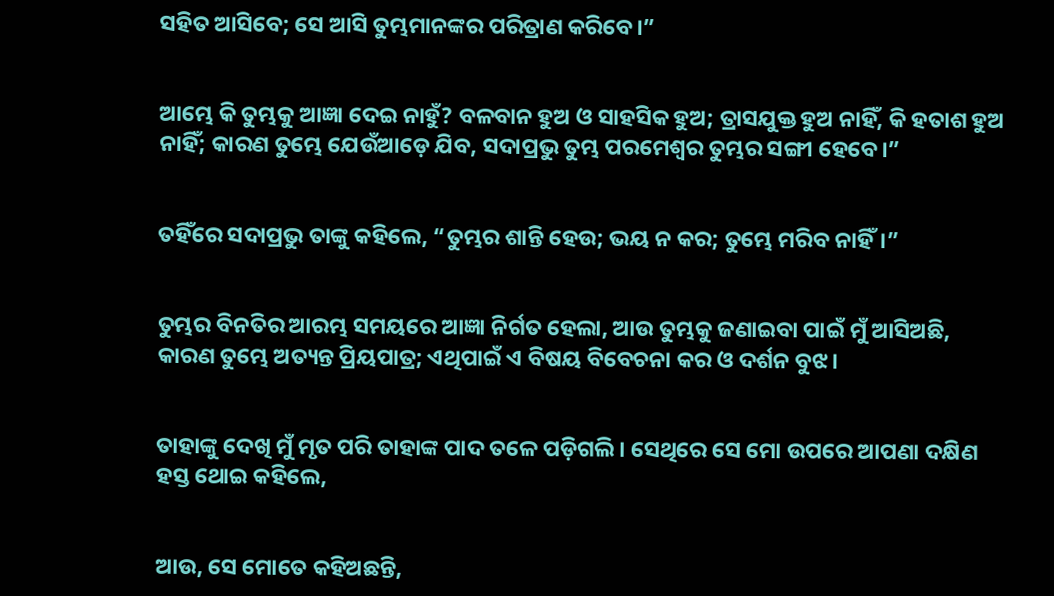ସହିତ ଆସିବେ; ସେ ଆସି ତୁମ୍ଭମାନଙ୍କର ପରିତ୍ରାଣ କରିବେ।”


ଆମ୍ଭେ କି ତୁମ୍ଭକୁ ଆଜ୍ଞା ଦେଇ ନାହୁଁ? ବଳବାନ ହୁଅ ଓ ସାହସିକ ହୁଅ; ତ୍ରାସଯୁକ୍ତ ହୁଅ ନାହିଁ, କି ହତାଶ ହୁଅ ନାହିଁ; କାରଣ ତୁମ୍ଭେ ଯେଉଁଆଡ଼େ ଯିବ, ସଦାପ୍ରଭୁ ତୁମ୍ଭ ପରମେଶ୍ୱର ତୁମ୍ଭର ସଙ୍ଗୀ ହେବେ।”


ତହିଁରେ ସଦାପ୍ରଭୁ ତାଙ୍କୁ କହିଲେ, “ତୁମ୍ଭର ଶାନ୍ତି ହେଉ; ଭୟ ନ କର; ତୁମ୍ଭେ ମରିବ ନାହିଁ।”


ତୁମ୍ଭର ବିନତିର ଆରମ୍ଭ ସମୟରେ ଆଜ୍ଞା ନିର୍ଗତ ହେଲା, ଆଉ ତୁମ୍ଭକୁ ଜଣାଇବା ପାଇଁ ମୁଁ ଆସିଅଛି, କାରଣ ତୁମ୍ଭେ ଅତ୍ୟନ୍ତ ପ୍ରିୟପାତ୍ର; ଏଥିପାଇଁ ଏ ବିଷୟ ବିବେଚନା କର ଓ ଦର୍ଶନ ବୁଝ।


ତାହାଙ୍କୁ ଦେଖି ମୁଁ ମୃତ ପରି ତାହାଙ୍କ ପାଦ ତଳେ ପଡ଼ିଗଲି। ସେଥିରେ ସେ ମୋ ଉପରେ ଆପଣା ଦକ୍ଷିଣ ହସ୍ତ ଥୋଇ କହିଲେ,


ଆଉ, ସେ ମୋତେ କହିଅଛନ୍ତି,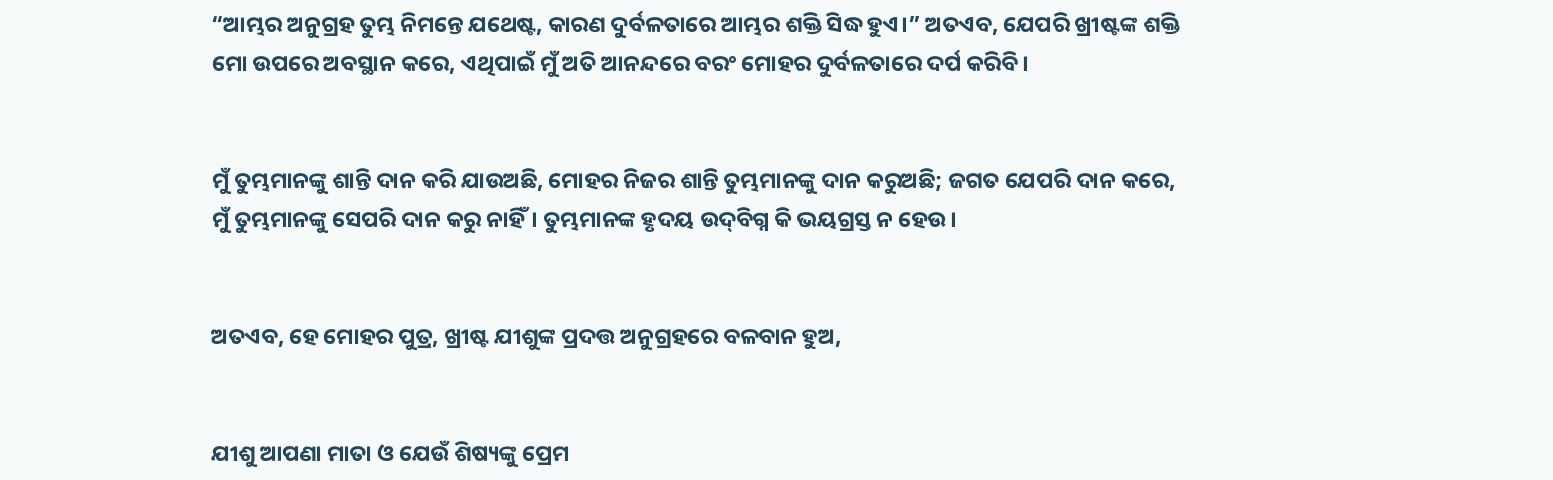“ଆମ୍ଭର ଅନୁଗ୍ରହ ତୁମ୍ଭ ନିମନ୍ତେ ଯଥେଷ୍ଟ, କାରଣ ଦୁର୍ବଳତାରେ ଆମ୍ଭର ଶକ୍ତି ସିଦ୍ଧ ହୁଏ।” ଅତଏବ, ଯେପରି ଖ୍ରୀଷ୍ଟଙ୍କ ଶକ୍ତି ମୋ ଉପରେ ଅବସ୍ଥାନ କରେ, ଏଥିପାଇଁ ମୁଁ ଅତି ଆନନ୍ଦରେ ବରଂ ମୋହର ଦୁର୍ବଳତାରେ ଦର୍ପ କରିବି।


ମୁଁ ତୁମ୍ଭମାନଙ୍କୁ ଶାନ୍ତି ଦାନ କରି ଯାଉଅଛି, ମୋହର ନିଜର ଶାନ୍ତି ତୁମ୍ଭମାନଙ୍କୁ ଦାନ କରୁଅଛି; ଜଗତ ଯେପରି ଦାନ କରେ, ମୁଁ ତୁମ୍ଭମାନଙ୍କୁ ସେପରି ଦାନ କରୁ ନାହିଁ। ତୁମ୍ଭମାନଙ୍କ ହୃଦୟ ଉଦ୍‌ବିଗ୍ନ କି ଭୟଗ୍ରସ୍ତ ନ ହେଉ।


ଅତଏବ, ହେ ମୋହର ପୁତ୍ର, ଖ୍ରୀଷ୍ଟ ଯୀଶୁଙ୍କ ପ୍ରଦତ୍ତ ଅନୁଗ୍ରହରେ ବଳବାନ ହୁଅ,


ଯୀଶୁ ଆପଣା ମାତା ଓ ଯେଉଁ ଶିଷ୍ୟଙ୍କୁ ପ୍ରେମ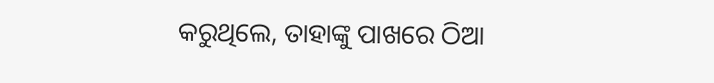କରୁଥିଲେ, ତାହାଙ୍କୁ ପାଖରେ ଠିଆ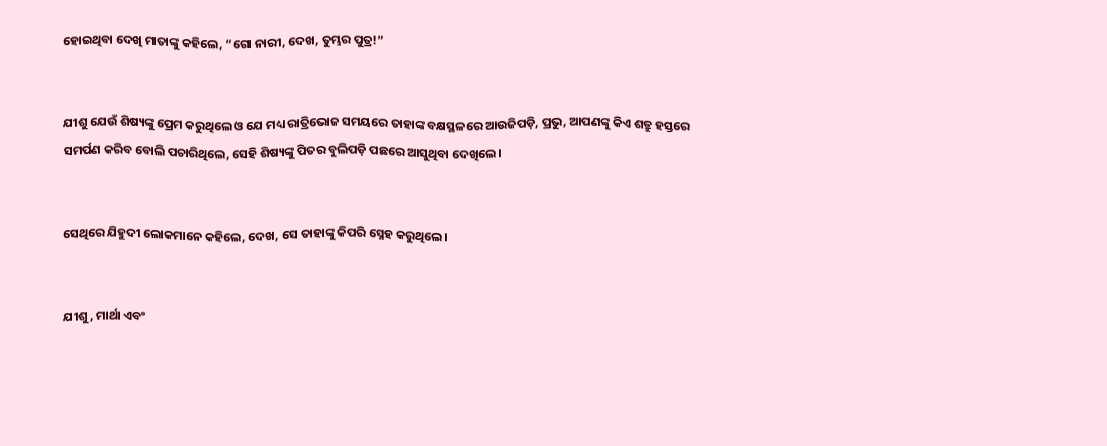ହୋଇଥିବା ଦେଖି ମାତାଙ୍କୁ କହିଲେ, “ଗୋ ନାରୀ, ଦେଖ, ତୁମ୍ଭର ପୁତ୍ର!”


ଯୀଶୁ ଯେଉଁ ଶିଷ୍ୟଙ୍କୁ ପ୍ରେମ କରୁଥିଲେ ଓ ଯେ ମଧ୍ୟ ରାତ୍ରିଭୋଜ ସମୟରେ ତାହାଙ୍କ ବକ୍ଷସ୍ଥଳରେ ଆଉଜିପଡ଼ି, ପ୍ରଭୁ, ଆପଣଙ୍କୁ କିଏ ଶତ୍ରୁ ହସ୍ତରେ ସମର୍ପଣ କରିବ ବୋଲି ପଚାରିଥିଲେ, ସେହି ଶିଷ୍ୟଙ୍କୁ ପିତର ବୁଲିପଡ଼ି ପଛରେ ଆସୁଥିବା ଦେଖିଲେ।


ସେଥିରେ ଯିହୁଦୀ ଲୋକମାନେ କହିଲେ, ଦେଖ, ସେ ତାହାଙ୍କୁ କିପରି ସ୍ନେହ କରୁଥିଲେ।


ଯୀଶୁ, ମାର୍ଥା ଏବଂ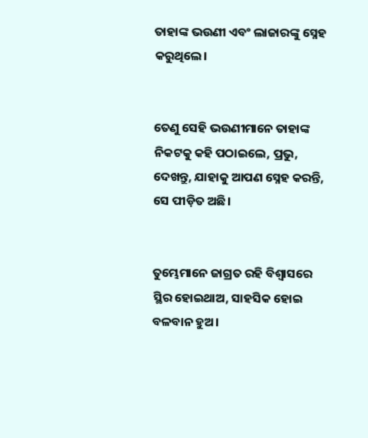ତାହାଙ୍କ ଭଉଣୀ ଏବଂ ଲାଜାରଙ୍କୁ ସ୍ନେହ କରୁଥିଲେ।


ତେଣୁ ସେହି ଭଉଣୀମାନେ ତାହାଙ୍କ ନିକଟକୁ କହି ପଠାଇଲେ, ପ୍ରଭୁ, ଦେଖନ୍ତୁ, ଯାହାକୁ ଆପଣ ସ୍ନେହ କରନ୍ତି, ସେ ପୀଡ଼ିତ ଅଛି।


ତୁମ୍ଭେମାନେ ଜାଗ୍ରତ ରହି ବିଶ୍ୱାସରେ ସ୍ଥିର ହୋଇଥାଅ, ସାହସିକ ହୋଇ ବଳବାନ ହୁଅ।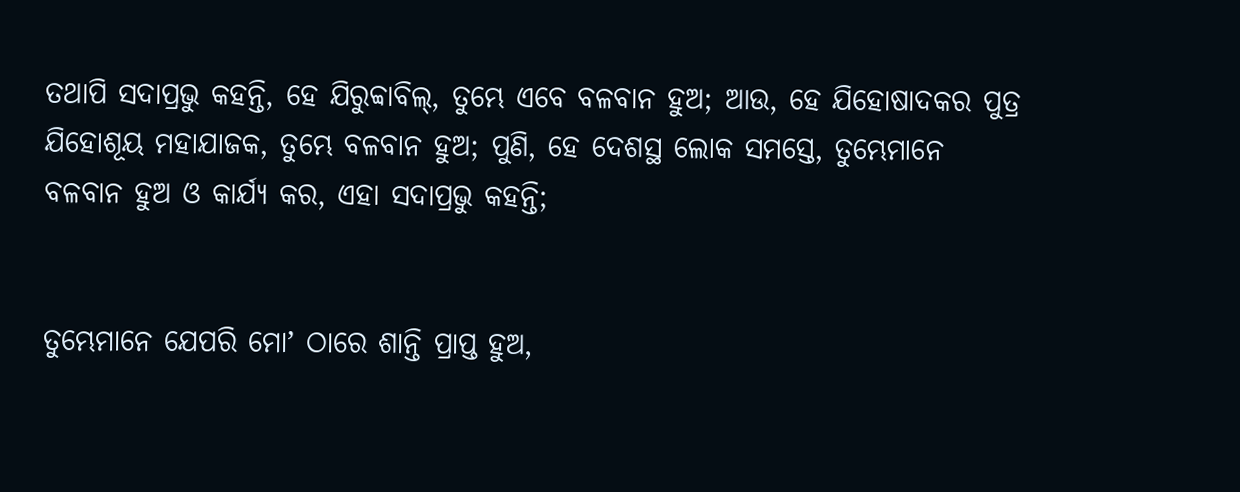ତଥାପି ସଦାପ୍ରଭୁ କହନ୍ତି, ହେ ଯିରୁବ୍ବାବିଲ୍‍, ତୁମ୍ଭେ ଏବେ ବଳବାନ ହୁଅ; ଆଉ, ହେ ଯିହୋଷାଦକର ପୁତ୍ର ଯିହୋଶୂୟ ମହାଯାଜକ, ତୁମ୍ଭେ ବଳବାନ ହୁଅ; ପୁଣି, ହେ ଦେଶସ୍ଥ ଲୋକ ସମସ୍ତେ, ତୁମ୍ଭେମାନେ ବଳବାନ ହୁଅ ଓ କାର୍ଯ୍ୟ କର, ଏହା ସଦାପ୍ରଭୁ କହନ୍ତି;


ତୁମ୍ଭେମାନେ ଯେପରି ମୋʼ ଠାରେ ଶାନ୍ତି ପ୍ରାପ୍ତ ହୁଅ,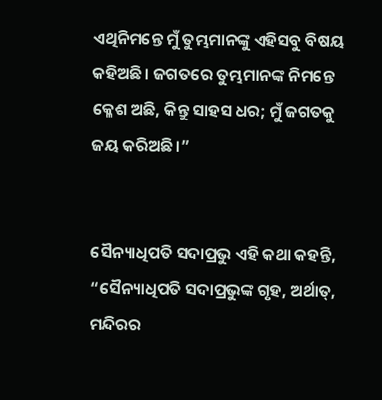ଏଥିନିମନ୍ତେ ମୁଁ ତୁମ୍ଭମାନଙ୍କୁ ଏହିସବୁ ବିଷୟ କହିଅଛି। ଜଗତରେ ତୁମ୍ଭମାନଙ୍କ ନିମନ୍ତେ କ୍ଳେଶ ଅଛି, କିନ୍ତୁ ସାହସ ଧର; ମୁଁ ଜଗତକୁ ଜୟ କରିଅଛି।”


ସୈନ୍ୟାଧିପତି ସଦାପ୍ରଭୁ ଏହି କଥା କହନ୍ତି, “ସୈନ୍ୟାଧିପତି ସଦାପ୍ରଭୁଙ୍କ ଗୃହ, ଅର୍ଥାତ୍‍, ମନ୍ଦିରର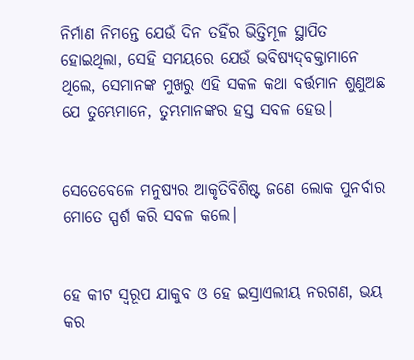ନିର୍ମାଣ ନିମନ୍ତେ ଯେଉଁ ଦିନ ତହିଁର ଭିତ୍ତିମୂଳ ସ୍ଥାପିତ ହୋଇଥିଲା, ସେହି ସମୟରେ ଯେଉଁ ଭବିଷ୍ୟଦ୍‍ବକ୍ତାମାନେ ଥିଲେ, ସେମାନଙ୍କ ମୁଖରୁ ଏହି ସକଳ କଥା ବର୍ତ୍ତମାନ ଶୁଣୁଅଛ ଯେ ତୁମ୍ଭେମାନେ, ତୁମ୍ଭମାନଙ୍କର ହସ୍ତ ସବଳ ହେଉ।


ସେତେବେଳେ ମନୁଷ୍ୟର ଆକୃତିବିଶିଷ୍ଟ ଜଣେ ଲୋକ ପୁନର୍ବାର ମୋତେ ସ୍ପର୍ଶ କରି ସବଳ କଲେ।


ହେ କୀଟ ସ୍ୱରୂପ ଯାକୁବ ଓ ହେ ଇସ୍ରାଏଲୀୟ ନରଗଣ, ଭୟ କର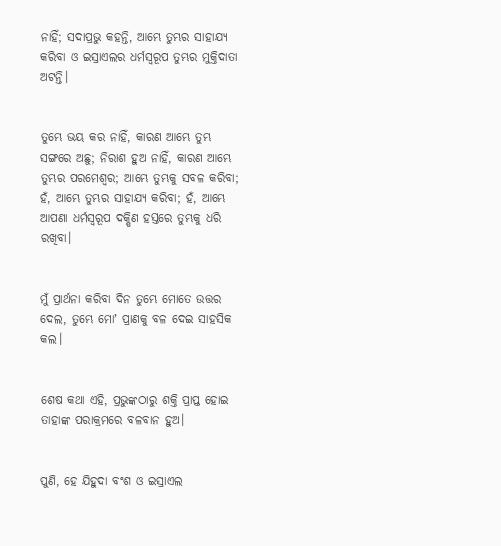ନାହିଁ; ସଦାପ୍ରଭୁ କହନ୍ତି, ଆମ୍ଭେ ତୁମ୍ଭର ସାହାଯ୍ୟ କରିବା ଓ ଇସ୍ରାଏଲର ଧର୍ମସ୍ୱରୂପ ତୁମ୍ଭର ମୁକ୍ତିଦାତା ଅଟନ୍ତି।


ତୁମ୍ଭେ ଭୟ କର ନାହିଁ, କାରଣ ଆମ୍ଭେ ତୁମ୍ଭ ସଙ୍ଗରେ ଅଛୁ; ନିରାଶ ହୁଅ ନାହିଁ, କାରଣ ଆମ୍ଭେ ତୁମ୍ଭର ପରମେଶ୍ୱର; ଆମ୍ଭେ ତୁମ୍ଭକୁ ସବଳ କରିବା; ହଁ, ଆମ୍ଭେ ତୁମ୍ଭର ସାହାଯ୍ୟ କରିବା; ହଁ, ଆମ୍ଭେ ଆପଣା ଧର୍ମସ୍ୱରୂପ ଦକ୍ଷିଣ ହସ୍ତରେ ତୁମ୍ଭକୁ ଧରି ରଖିବା।


ମୁଁ ପ୍ରାର୍ଥନା କରିବା ଦିନ ତୁମ୍ଭେ ମୋତେ ଉତ୍ତର ଦେଲ, ତୁମ୍ଭେ ମୋʼ ପ୍ରାଣକୁ ବଳ ଦେଇ ସାହସିକ କଲ।


ଶେଷ କଥା ଏହି, ପ୍ରଭୁଙ୍କଠାରୁ ଶକ୍ତି ପ୍ରାପ୍ତ ହୋଇ ତାହାଙ୍କ ପରାକ୍ରମରେ ବଳବାନ ହୁଅ।


ପୁଣି, ହେ ଯିହୁଦା ବଂଶ ଓ ଇସ୍ରାଏଲ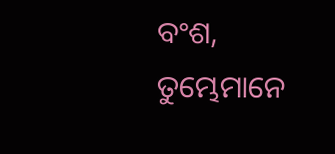ବଂଶ, ତୁମ୍ଭେମାନେ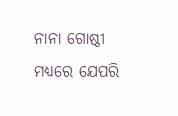ନାନା ଗୋଷ୍ଠୀ ମଧ୍ୟରେ ଯେପରି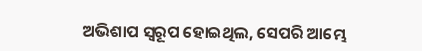ଅଭିଶାପ ସ୍ୱରୂପ ହୋଇଥିଲ, ସେପରି ଆମ୍ଭେ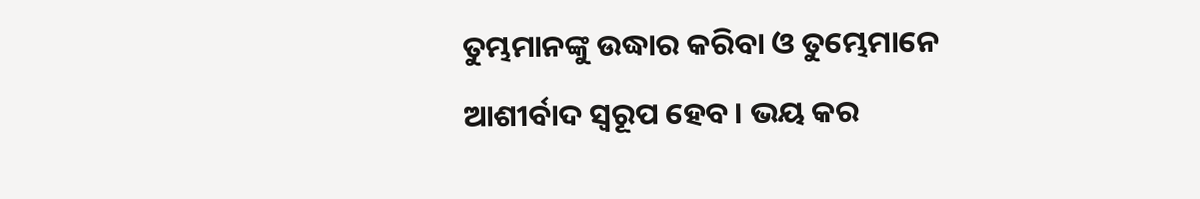ତୁମ୍ଭମାନଙ୍କୁ ଉଦ୍ଧାର କରିବା ଓ ତୁମ୍ଭେମାନେ ଆଶୀର୍ବାଦ ସ୍ୱରୂପ ହେବ। ଭୟ କର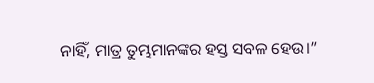ନାହିଁ, ମାତ୍ର ତୁମ୍ଭମାନଙ୍କର ହସ୍ତ ସବଳ ହେଉ।”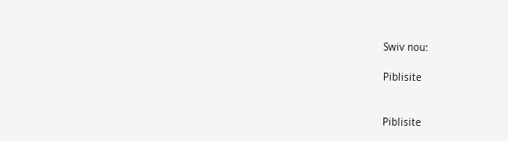Swiv nou:

Piblisite


Piblisite